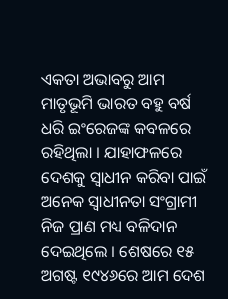ଏକତା ଅଭାବରୁ ଆମ ମାତୃଭୂମି ଭାରତ ବହୁ ବର୍ଷ ଧରି ଇଂରେଜଙ୍କ କବଳରେ ରହିଥିଲା । ଯାହାଫଳରେ ଦେଶକୁ ସ୍ଵାଧୀନ କରିବା ପାଇଁ ଅନେକ ସ୍ଵାଧୀନତା ସଂଗ୍ରାମୀ ନିଜ ପ୍ରାଣ ମଧ୍ୟ ବଳିଦାନ ଦେଇଥିଲେ । ଶେଷରେ ୧୫ ଅଗଷ୍ଟ ୧୯୪୬ରେ ଆମ ଦେଶ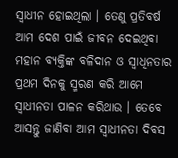ସ୍ଵାଧୀନ ହୋଇଥିଲା । ତେଣୁ ପ୍ରତିବର୍ଷ ଆମ ଦେଶ ପାଇଁ ଜୀବନ ଦେଇଥିବା ମହାନ ବ୍ୟକ୍ତିଙ୍କ ବଳିଦାନ ଓ ସ୍ବାଧିନତାର ପ୍ରଥମ ଦିନକୁ ସ୍ମରଣ କରି ଆମେ ସ୍ଵାଧୀନତା ପାଳନ କରିଥାଉ । ତେବେ ଆସନ୍ତୁ ଜାଣିବା ଆମ ସ୍ଵାଧୀନତା ଦିବସ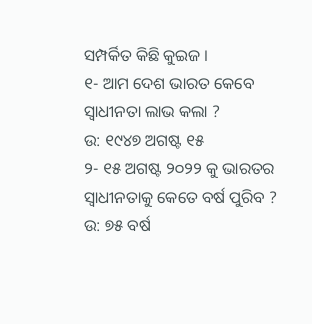ସମ୍ପର୍କିତ କିଛି କୁଇଜ ।
୧- ଆମ ଦେଶ ଭାରତ କେବେ ସ୍ଵାଧୀନତା ଲାଭ କଲା ?
ଉ: ୧୯୪୭ ଅଗଷ୍ଟ ୧୫
୨- ୧୫ ଅଗଷ୍ଟ ୨୦୨୨ କୁ ଭାରତର ସ୍ଵାଧୀନତାକୁ କେତେ ବର୍ଷ ପୁରିବ ?
ଉ: ୭୫ ବର୍ଷ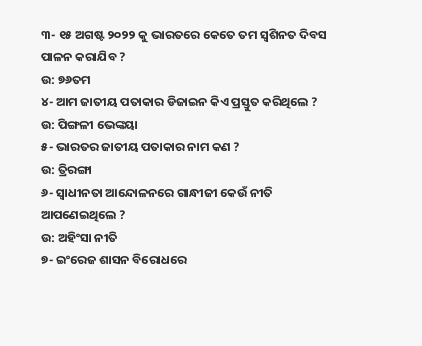୩- ୧୫ ଅଗଷ୍ଟ ୨୦୨୨ କୁ ଭାରତରେ କେତେ ତମ ସ୍ଵଶିନତ ଦିବସ ପାଳନ କରାଯିବ ?
ଉ: ୭୬ତମ
୪- ଆମ ଜାତୀୟ ପତାକାର ଡିଜାଇନ କିଏ ପ୍ରସ୍ତୁତ କରିଥିଲେ ?
ଉ: ପିଙ୍ଗଳୀ ଭେଙ୍କୟା
୫- ଭାରତର ଜାତୀୟ ପତାକାର ନାମ କଣ ?
ଉ: ତ୍ରିରଙ୍ଗା
୬- ସ୍ଵାଧୀନତା ଆନ୍ଦୋଳନରେ ଗାନ୍ଧୀଜୀ କେଉଁ ନୀତି ଆପଣେଇଥିଲେ ?
ଉ: ଅହିଂସା ନୀତି
୭- ଇଂରେଜ ଶାସନ ବିରୋଧରେ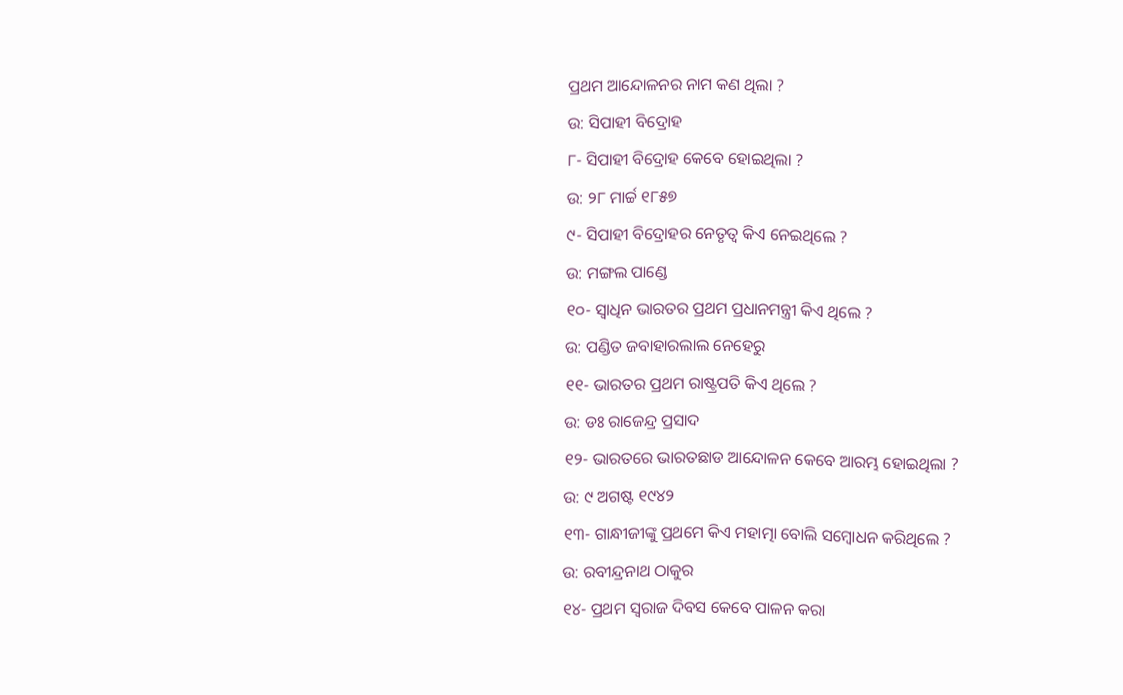ପ୍ରଥମ ଆନ୍ଦୋଳନର ନାମ କଣ ଥିଲା ?
ଉ: ସିପାହୀ ବିଦ୍ରୋହ
୮- ସିପାହୀ ବିଦ୍ରୋହ କେବେ ହୋଇଥିଲା ?
ଉ: ୨୮ ମାର୍ଚ୍ଚ ୧୮୫୭
୯- ସିପାହୀ ବିଦ୍ରୋହର ନେତୃତ୍ଵ କିଏ ନେଇଥିଲେ ?
ଉ: ମଙ୍ଗଲ ପାଣ୍ଡେ
୧୦- ସ୍ଵାଧିନ ଭାରତର ପ୍ରଥମ ପ୍ରଧାନମନ୍ତ୍ରୀ କିଏ ଥିଲେ ?
ଉ: ପଣ୍ଡିତ ଜବାହାରଲାଲ ନେହେରୁ
୧୧- ଭାରତର ପ୍ରଥମ ରାଷ୍ଟ୍ରପତି କିଏ ଥିଲେ ?
ଉ: ଡଃ ରାଜେନ୍ଦ୍ର ପ୍ରସାଦ
୧୨- ଭାରତରେ ଭାରତଛାଡ ଆନ୍ଦୋଳନ କେବେ ଆରମ୍ଭ ହୋଇଥିଲା ?
ଉ: ୯ ଅଗଷ୍ଟ ୧୯୪୨
୧୩- ଗାନ୍ଧୀଜୀଙ୍କୁ ପ୍ରଥମେ କିଏ ମହାତ୍ମା ବୋଲି ସମ୍ବୋଧନ କରିଥିଲେ ?
ଉ: ରବୀନ୍ଦ୍ରନାଥ ଠାକୁର
୧୪- ପ୍ରଥମ ସ୍ଵରାଜ ଦିବସ କେବେ ପାଳନ କରା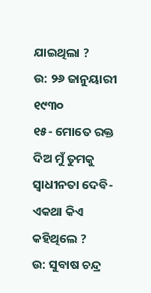ଯାଇଥିଲା ?
ଉ: ୨୬ ଜାନୁୟାରୀ ୧୯୩୦
୧୫- ମୋତେ ରକ୍ତ ଦିଅ ମୁଁ ତୁମକୁ ସ୍ଵାଧୀନତା ଦେବି- ଏକଥା କିଏ କହିଥିଲେ ?
ଉ: ସୁବାଷ ଚନ୍ଦ୍ର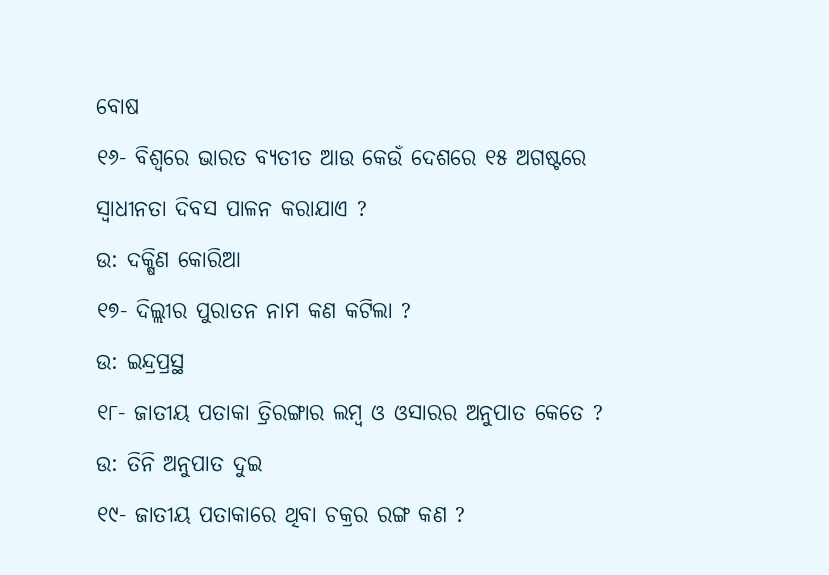ବୋଷ
୧୬- ବିଶ୍ବରେ ଭାରତ ବ୍ଯତୀତ ଆଉ କେଉଁ ଦେଶରେ ୧୫ ଅଗଷ୍ଟରେ ସ୍ଵାଧୀନତା ଦିବସ ପାଳନ କରାଯାଏ ?
ଉ: ଦକ୍ଷିଣ କୋରିଆ
୧୭- ଦିଲ୍ଲୀର ପୁରାତନ ନାମ କଣ କଟିଲା ?
ଉ: ଇନ୍ଦ୍ରପ୍ରସ୍ଥ
୧୮- ଜାତୀୟ ପତାକା ତ୍ରିରଙ୍ଗାର ଲମ୍ବ ଓ ଓସାରର ଅନୁପାତ କେତେ ?
ଉ: ତିନି ଅନୁପାତ ଦୁଇ
୧୯- ଜାତୀୟ ପତାକାରେ ଥିବା ଚକ୍ରର ରଙ୍ଗ କଣ ?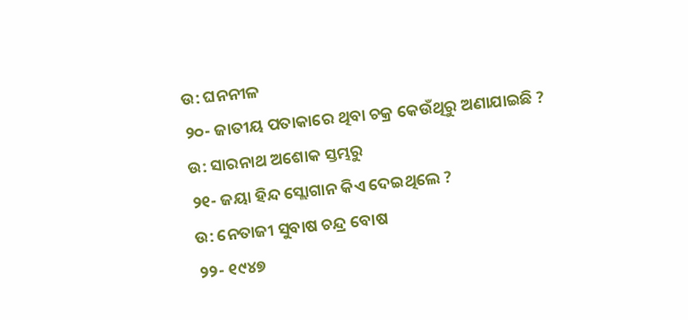ଉ: ଘନନୀଳ
୨୦- ଜାତୀୟ ପତାକାରେ ଥିବା ଚକ୍ର କେଉଁଥିରୁ ଅଣାଯାଇଛି ?
ଉ: ସାରନାଥ ଅଶୋକ ସ୍ତମ୍ଭରୁ
୨୧- ଜୟା ହିନ୍ଦ ସ୍ଲୋଗାନ କିଏ ଦେଇଥିଲେ ?
ଉ: ନେତାଜୀ ସୁବାଷ ଚନ୍ଦ୍ର ବୋଷ
୨୨- ୧୯୪୭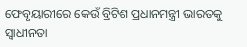ଫେବୃୟାରୀରେ କେଉଁ ବ୍ରିଟିଶ ପ୍ରଧାନମନ୍ତ୍ରୀ ଭାରତକୁ ସ୍ଵାଧୀନତା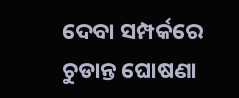ଦେବା ସମ୍ପର୍କରେ ଚୁଡାନ୍ତ ଘୋଷଣା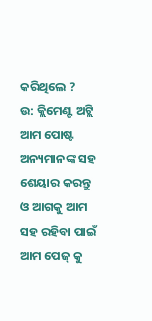କରିଥିଲେ ?
ଉ: କ୍ଲିମେଣ୍ଟ ଅଟ୍ଲି
ଆମ ପୋଷ୍ଟ ଅନ୍ୟମାନଙ୍କ ସହ ଶେୟାର କରନ୍ତୁ ଓ ଆଗକୁ ଆମ ସହ ରହିବା ପାଇଁ ଆମ ପେଜ୍ କୁ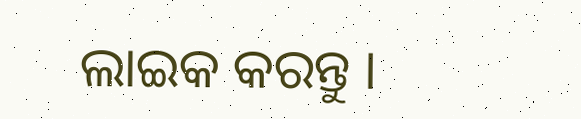ଲାଇକ କରନ୍ତୁ ।